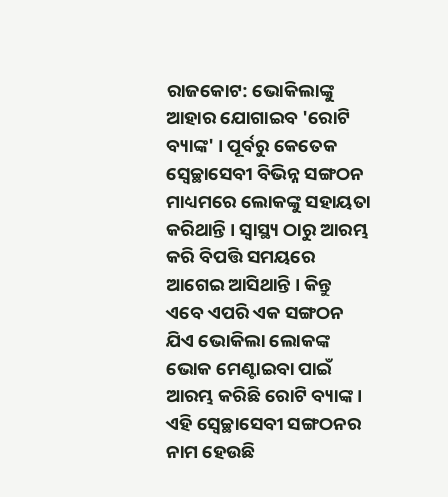ରାଜକୋଟ: ଭୋକିଲାଙ୍କୁ ଆହାର ଯୋଗାଇବ 'ରୋଟି ବ୍ୟାଙ୍କ' । ପୂର୍ବରୁ କେତେକ ସ୍ବେଚ୍ଛାସେବୀ ବିଭିନ୍ନ ସଙ୍ଗଠନ ମାଧ୍ୟମରେ ଲୋକଙ୍କୁ ସହାୟତା କରିଥାନ୍ତି । ସ୍ବାସ୍ଥ୍ୟ ଠାରୁ ଆରମ୍ଭ କରି ବିପତ୍ତି ସମୟରେ ଆଗେଇ ଆସିଥାନ୍ତି । କିନ୍ତୁ ଏବେ ଏପରି ଏକ ସଙ୍ଗଠନ ଯିଏ ଭୋକିଲା ଲୋକଙ୍କ ଭୋକ ମେଣ୍ଟାଇବା ପାଇଁ ଆରମ୍ଭ କରିଛି ରୋଟି ବ୍ୟାଙ୍କ । ଏହି ସ୍ବେଚ୍ଛାସେବୀ ସଙ୍ଗଠନର ନାମ ହେଉଛି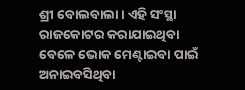ଶ୍ରୀ ବୋଲବାଲା । ଏହି ସଂସ୍ଥା ରାଜକୋଟର କରାଯାଇଥିବା ବେଳେ ଭୋକ ମେଣ୍ଟାଇବା ପାଇଁ ଅନାଇବସିଥିବା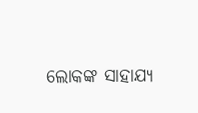ଲୋକଙ୍କ ସାହାଯ୍ୟ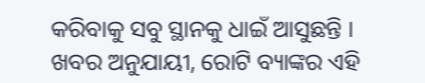କରିବାକୁ ସବୁ ସ୍ଥାନକୁ ଧାଇଁ ଆସୁଛନ୍ତି ।
ଖବର ଅନୁଯାୟୀ, ରୋଟି ବ୍ୟାଙ୍କର ଏହି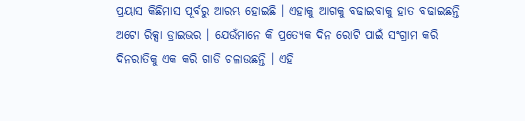ପ୍ରୟାସ କିଛିମାସ ପୂର୍ବରୁ ଆରମ୍ଭ ହୋଇଛି । ଏହାକୁ ଆଗକୁ ବଢାଇବାକୁ ହାତ ବଢାଇଛନ୍ତି ଅଟୋ ରିକ୍ସା ଡ୍ରାଇଭର । ଯେଉଁମାନେ କି ପ୍ରତ୍ୟେକ ଦିନ ରୋଟି ପାଇଁ ସଂଗ୍ରାମ କରି ଦିନରାତିକୁ ଏକ କରି ଗାଡି ଚଳାଉଛନ୍ତି । ଏହି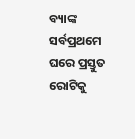ବ୍ୟାଙ୍କ ସର୍ବପ୍ରଥମେ ଘରେ ପ୍ରସ୍ତୁତ ରୋଟିକୁ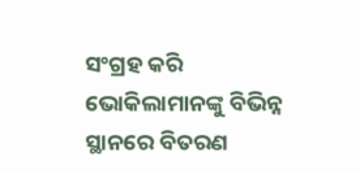ସଂଗ୍ରହ କରି ଭୋକିଲାମାନଙ୍କୁ ବିଭିନ୍ନ ସ୍ଥାନରେ ବିତରଣ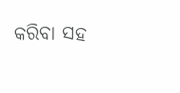କରିବା ସହ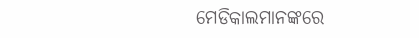ମେଡିକାଲମାନଙ୍କରେ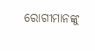ରୋଗୀମାନଙ୍କୁ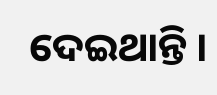ଦେଇଥାନ୍ତି ।